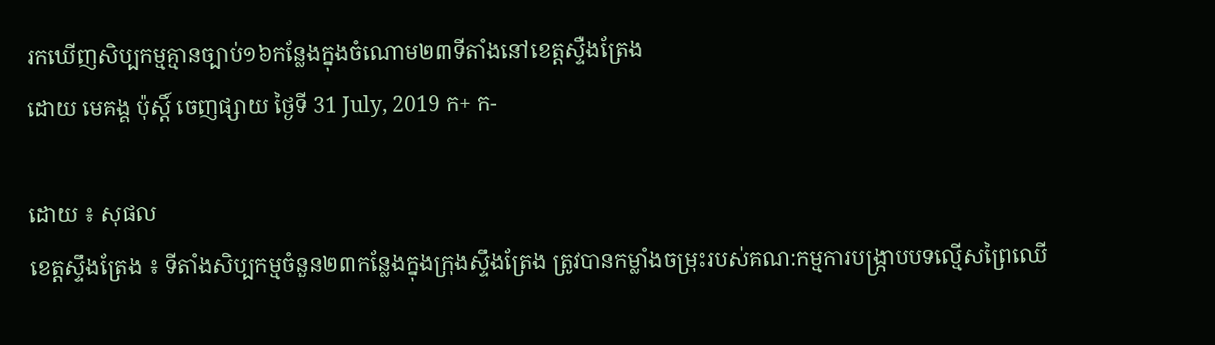រកឃើញសិប្បកម្មគ្មានច្បាប់១៦កន្លែងក្នុងចំណោម២៣ទីតាំងនៅខេត្តស្ទឺងត្រែង
ដោយ មេគង្គ ប៉ុស្តិ៍ ចេញផ្សាយ ថ្ងៃទី 31 July, 2019 ក+ ក-

ដោយ ៖ សុផល
ខេត្តស្ទឹងត្រែង ៖ ទីតាំងសិប្បកម្មចំនួន២៣កន្លែងក្នុងក្រុងស្ទឹងត្រែង ត្រូវបានកម្លាំងចម្រុះរបស់គណ:កម្មការបង្រ្កាបបទល្មើសព្រៃឈើ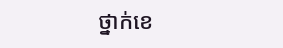ថ្នាក់ខេ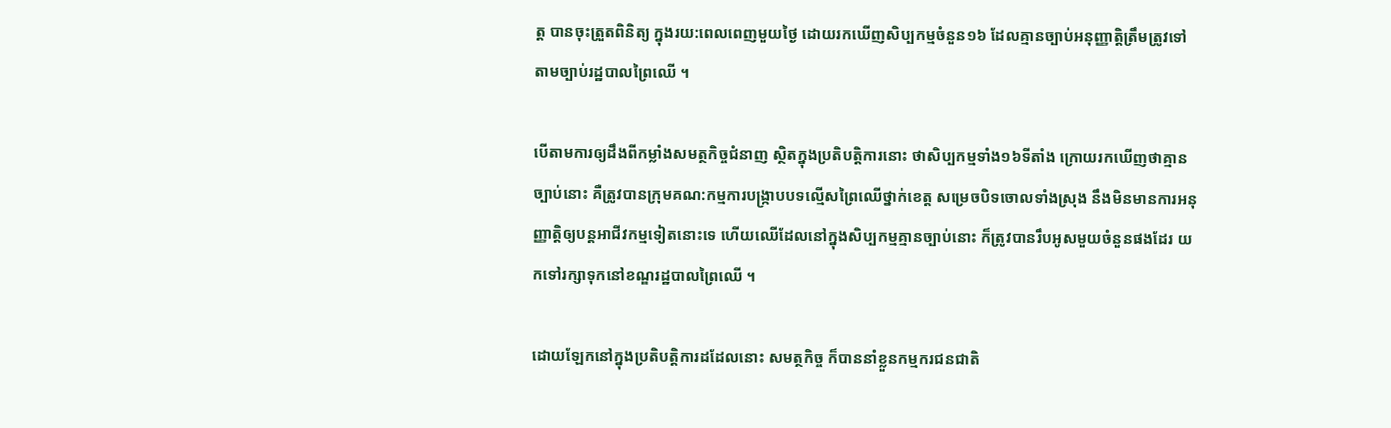ត្ត បានចុះត្រួតពិនិត្យ ក្នុងរយ:ពេលពេញមួយថ្ងៃ ដោយរកឃើញសិប្បកម្មចំនួន១៦ ដែលគ្មានច្បាប់អនុញ្ញាត្តិត្រឹមត្រូវទៅតាមច្បាប់រដ្ឋបាលព្រៃឈើ ។

បើតាមការឲ្យដឹងពីកម្លាំងសមត្ថកិច្ចជំនាញ ស្ថិតក្នុងប្រតិបត្តិការនោះ ថាសិប្បកម្មទាំង១៦ទីតាំង ក្រោយរកឃើញថាគ្មានច្បាប់នោះ គឺត្រូវបានក្រុមគណ:កម្មការបង្រ្កាបបទល្មើសព្រៃឈើថ្នាក់ខេត្ត សម្រេចបិទចោលទាំងស្រុង នឹងមិនមានការអនុញ្ញាត្តិឲ្យបន្តអាជីវកម្មទៀតនោះទេ ហើយឈើដែលនៅក្នុងសិប្បកម្មគ្មានច្បាប់នោះ ក៏ត្រូវបានរឹបអូសមួយចំនួនផងដែរ យកទៅរក្សាទុកនៅខណ្ឌរដ្ឋបាលព្រៃឈើ ។

ដោយឡែកនៅក្នុងប្រតិបត្តិការដដែលនោះ សមត្ថកិច្ច ក៏បាននាំខ្លួនកម្មករជនជាតិ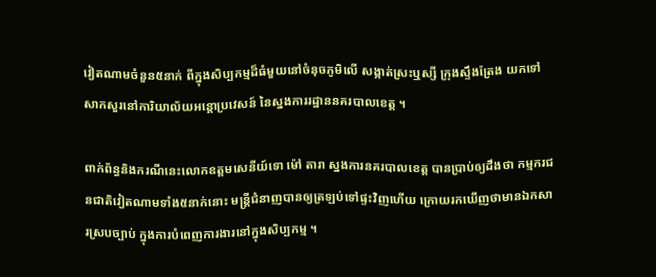វៀតណាមចំនួន៥នាក់ ពីក្នុងសិប្បកម្មដ៏ធំមួយនៅចំនុចភូមិលើ សង្កាត់ស្រះឬស្សី ក្រុងស្ទឹងត្រែង យកទៅសាកសួរនៅការិយាល័យអន្តោប្រវេសន៍ នៃស្នងការរដ្ឋាននគរបាលខេត្ត ។

ពាក់ព័ន្ធនិងករណីនេះលោកឧត្តមសេនីយ៍ទោ ម៉ៅ តារា ស្នងការនគរបាលខេត្ត បានប្រាប់ឲ្យដឹងថា កម្មករជនជាតិវៀតណាមទាំង៥នាក់នោះ មន្រ្តីជំនាញបានឲ្យត្រឡប់ទៅផ្ទះវិញហើយ ក្រោយរកឃើញថាមានឯកសារស្របច្បាប់ ក្នុងការបំពេញការងារនៅក្នុងសិប្បកម្ម ។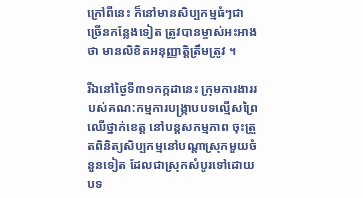ក្រៅពីនេះ ក៏នៅមានសិប្បកម្មធំៗជាច្រើនកន្លែងទៀត ត្រូវបានម្ចាស់អះអាងថា មានលិខិតអនុញ្ញាត្តិត្រឹមត្រូវ ។

រីឯនៅថ្ងៃទី៣១កក្កដានេះ ក្រុមការងាររបស់គណ:កម្មការបង្រ្កាបបទល្មើសព្រៃឈើថ្នាក់ខេត្ត នៅបន្តសកម្មភាព ចុះត្រួតពិនិត្យសិប្បកម្មនៅបណ្តាស្រុកមួយចំនួនទៀត ដែលជាស្រុកសំបូរទៅដោយបទ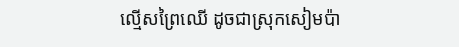ល្មើសព្រៃឈើ ដូចជាស្រុកសៀមប៉ា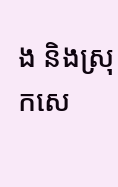ង និងស្រុកសេ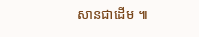សានជាដើម ៕